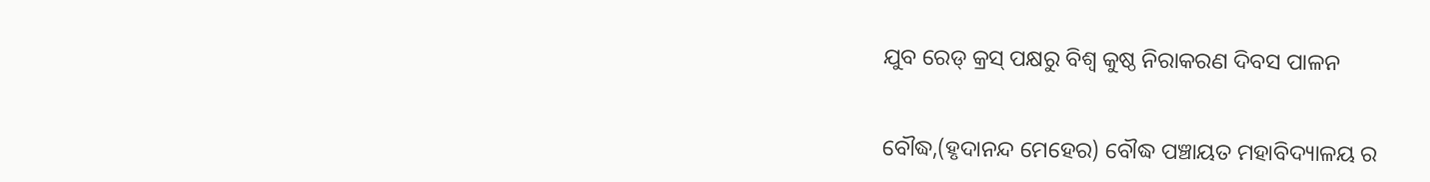ଯୁବ ରେଡ୍ କ୍ରସ୍ ପକ୍ଷରୁ ବିଶ୍ଵ କୁଷ୍ଠ ନିରାକରଣ ଦିବସ ପାଳନ


ବୌଦ୍ଧ,(ହୃଦାନନ୍ଦ ମେହେର) ବୌଦ୍ଧ ପଞ୍ଚାୟତ ମହାବିଦ୍ୟାଳୟ ର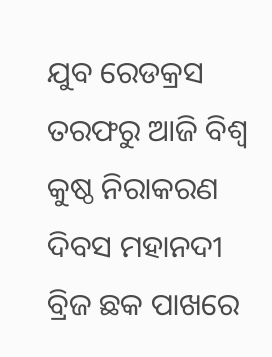ଯୁବ ରେଡକ୍ରସ ତରଫରୁ ଆଜି ବିଶ୍ଵ କୁଷ୍ଠ ନିରାକରଣ ଦିବସ ମହାନଦୀ ବ୍ରିଜ ଛକ ପାଖରେ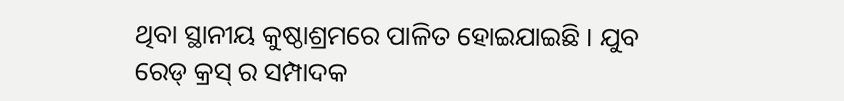ଥିବା ସ୍ଥାନୀୟ କୁଷ୍ଠାଶ୍ରମରେ ପାଳିତ ହୋଇଯାଇଛି । ଯୁବ ରେଡ୍ କ୍ରସ୍ ର ସମ୍ପାଦକ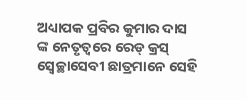ଅଧ୍ୟାପକ ପ୍ରବିର କୁମାର ଦାସ ଙ୍କ ନେତୃତ୍ବରେ ରେଡ୍ କ୍ରସ୍ ସ୍ୱେଚ୍ଛାସେବୀ ଛାତ୍ରମାନେ ସେହି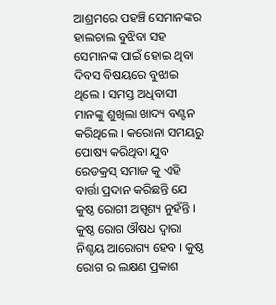ଆଶ୍ରମରେ ପହଞ୍ଚି ସେମାନଙ୍କର ହାଲଚାଲ ବୁଝିବା ସହ ସେମାନଙ୍କ ପାଇଁ ହୋଇ ଥିବା ଦିବସ ବିଷୟରେ ବୁଝାଇ ଥିଲେ । ସମସ୍ତ ଅଧିବାସୀ ମାନଙ୍କୁ ଶୁଖିଲା ଖାଦ୍ୟ ବଣ୍ଟନ କରିଥିଲେ । କରୋନା ସମୟରୁ ପୋଷ୍ୟ କରିଥିବା ଯୁବ ରେଡକ୍ରସ୍ ସମାଜ କୁ ଏହି ବାର୍ତ୍ତା ପ୍ରଦାନ କରିଛନ୍ତି ଯେ କୁଷ୍ଠ ରୋଗୀ ଅସ୍ପୃଶ୍ୟ ନୁହଁନ୍ତି । କୁଷ୍ଠ ରୋଗ ଔଷଧ ଦ୍ଵାରା ନିଶ୍ଚୟ ଆରୋଗ୍ୟ ହେବ । କୁଷ୍ଠ ରୋଗ ର ଲକ୍ଷଣ ପ୍ରକାଶ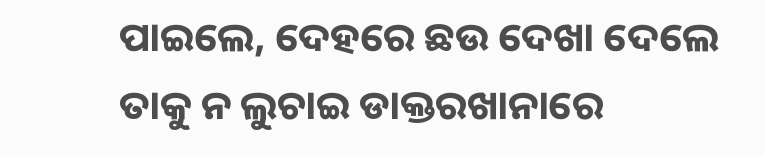ପାଇଲେ, ଦେହରେ ଛଉ ଦେଖା ଦେଲେ ତାକୁ ନ ଲୁଚାଇ ଡାକ୍ତରଖାନାରେ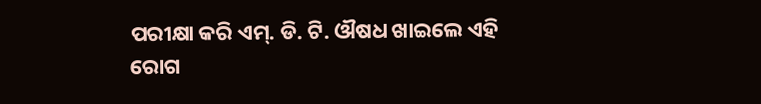ପରୀକ୍ଷା କରି ଏମ୍. ଡି. ଟି. ଔଷଧ ଖାଇଲେ ଏହି ରୋଗ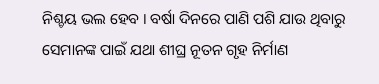ନିଶ୍ଚୟ ଭଲ ହେବ । ବର୍ଷା ଦିନରେ ପାଣି ପଶି ଯାଉ ଥିବାରୁ ସେମାନଙ୍କ ପାଇଁ ଯଥା ଶୀଘ୍ର ନୂତନ ଗୃହ ନିର୍ମାଣ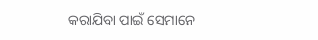କରାଯିବା ପାଇଁ ସେମାନେ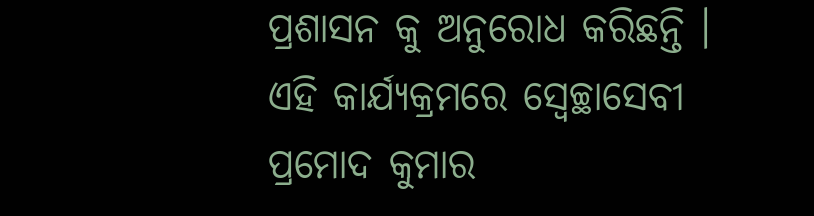ପ୍ରଶାସନ କୁ ଅନୁରୋଧ କରିଛନ୍ତି । ଏହି କାର୍ଯ୍ୟକ୍ରମରେ ସ୍ୱେଚ୍ଛାସେବୀ ପ୍ରମୋଦ କୁମାର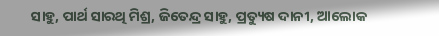ସାହୁ, ପାର୍ଥ ସାରଥି ମିଶ୍ର, ଜିତେନ୍ଦ୍ର ସାହୁ, ପ୍ରତ୍ୟୁଷ ଦାନୀ, ଆଲୋକ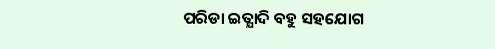ପରିଡା ଇତ୍ଯାଦି ବହୁ ସହଯୋଗ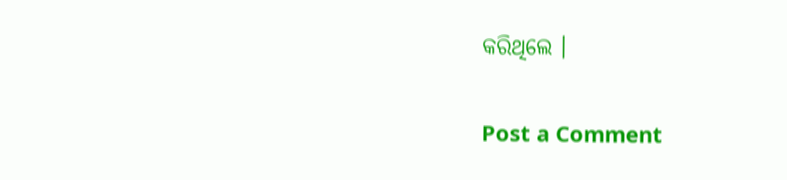କରିଥିଲେ ।

Post a Comment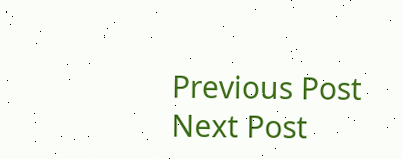Previous Post Next Post